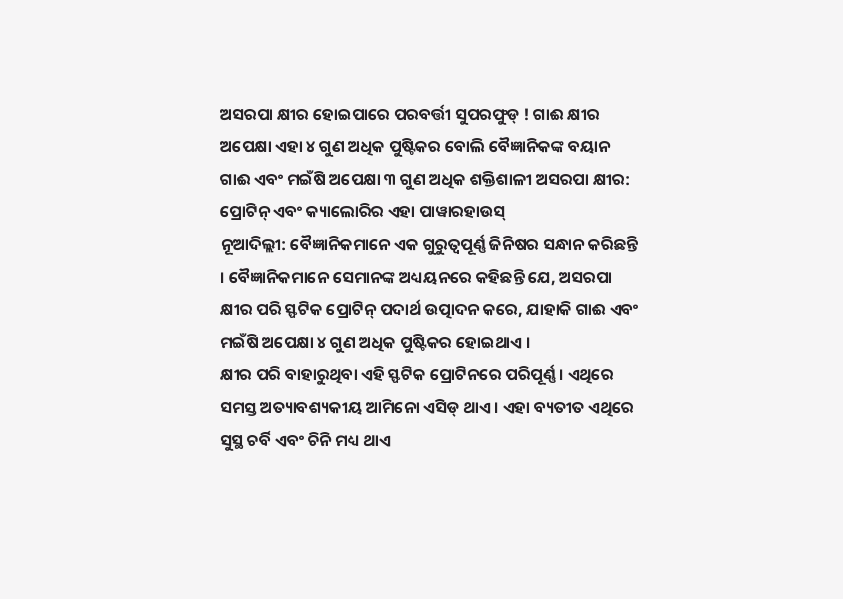ଅସରପା କ୍ଷୀର ହୋଇପାରେ ପରବର୍ତ୍ତୀ ସୁପରଫୁଡ୍ ! ଗାଈ କ୍ଷୀର ଅପେକ୍ଷା ଏହା ୪ ଗୁଣ ଅଧିକ ପୁଷ୍ଟିକର ବୋଲି ବୈଜ୍ଞାନିକଙ୍କ ବୟାନ
ଗାଈ ଏବଂ ମଇଁଷି ଅପେକ୍ଷା ୩ ଗୁଣ ଅଧିକ ଶକ୍ତିଶାଳୀ ଅସରପା କ୍ଷୀର: ପ୍ରୋଟିନ୍ ଏବଂ କ୍ୟାଲୋରିର ଏହା ପାୱାରହାଉସ୍
ନୂଆଦିଲ୍ଲୀ: ବୈଜ୍ଞାନିକମାନେ ଏକ ଗୁରୁତ୍ୱପୂର୍ଣ୍ଣ ଜିନିଷର ସନ୍ଧାନ କରିଛନ୍ତି । ବୈଜ୍ଞାନିକମାନେ ସେମାନଙ୍କ ଅଧ୍ୟୟନରେ କହିଛନ୍ତି ଯେ, ଅସରପା କ୍ଷୀର ପରି ସ୍ଫଟିକ ପ୍ରୋଟିନ୍ ପଦାର୍ଥ ଉତ୍ପାଦନ କରେ, ଯାହାକି ଗାଈ ଏବଂ ମଇଁଷି ଅପେକ୍ଷା ୪ ଗୁଣ ଅଧିକ ପୁଷ୍ଟିକର ହୋଇଥାଏ ।
କ୍ଷୀର ପରି ବାହାରୁଥିବା ଏହି ସ୍ଫଟିକ ପ୍ରୋଟିନରେ ପରିପୂର୍ଣ୍ଣ । ଏଥିରେ ସମସ୍ତ ଅତ୍ୟାବଶ୍ୟକୀୟ ଆମିନୋ ଏସିଡ୍ ଥାଏ । ଏହା ବ୍ୟତୀତ ଏଥିରେ ସୁସ୍ଥ ଚର୍ବି ଏବଂ ଚିନି ମଧ୍ୟ ଥାଏ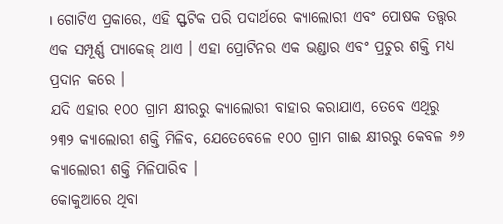। ଗୋଟିଏ ପ୍ରକାରେ, ଏହି ସ୍ଫଟିକ ପରି ପଦାର୍ଥରେ କ୍ୟାଲୋରୀ ଏବଂ ପୋଷକ ତତ୍ତ୍ୱର ଏକ ସମ୍ପୂର୍ଣ୍ଣ ପ୍ୟାକେଜ୍ ଥାଏ । ଏହା ପ୍ରୋଟିନର ଏକ ଭଣ୍ଡାର ଏବଂ ପ୍ରଚୁର ଶକ୍ତି ମଧ୍ୟ ପ୍ରଦାନ କରେ ।
ଯଦି ଏହାର ୧୦୦ ଗ୍ରାମ କ୍ଷୀରରୁ କ୍ୟାଲୋରୀ ବାହାର କରାଯାଏ, ତେବେ ଏଥିରୁ ୨୩୨ କ୍ୟାଲୋରୀ ଶକ୍ତି ମିଳିବ, ଯେତେବେଳେ ୧୦୦ ଗ୍ରାମ ଗାଈ କ୍ଷୀରରୁ କେବଳ ୬୬ କ୍ୟାଲୋରୀ ଶକ୍ତି ମିଳିପାରିବ ।
କୋକୁଆରେ ଥିବା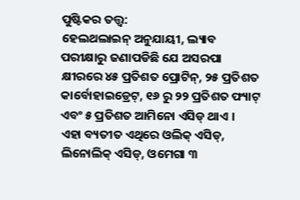ପୁଷ୍ଟିକର ତତ୍ତ୍ୱ:
ହେଲଥଲାଇନ୍ ଅନୁଯାୟୀ, ଲ୍ୟାବ ପରୀକ୍ଷାରୁ ଜଣାପଡିଛି ଯେ ଅସରପା କ୍ଷୀରରେ ୪୫ ପ୍ରତିଶତ ପ୍ରୋଟିନ୍, ୨୫ ପ୍ରତିଶତ କାର୍ବୋହାଇଡ୍ରେଟ୍, ୧୬ ରୁ ୨୨ ପ୍ରତିଶତ ଫ୍ୟାଟ୍ ଏବଂ ୫ ପ୍ରତିଶତ ଆମିନୋ ଏସିଡ୍ ଥାଏ ।
ଏହା ବ୍ୟତୀତ ଏଥିରେ ଓଲିକ୍ ଏସିଡ୍, ଲିନୋଲିକ୍ ଏସିଡ୍, ଓମେଗା ୩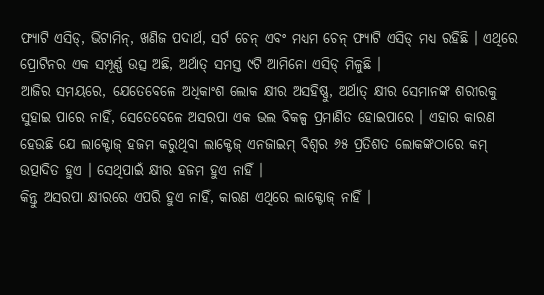ଫ୍ୟାଟି ଏସିଡ୍, ଭିଟାମିନ୍, ଖଣିଜ ପଦାର୍ଥ, ସର୍ଟ ଚେନ୍ ଏବଂ ମଧ୍ୟମ ଚେନ୍ ଫ୍ୟାଟି ଏସିଡ୍ ମଧ୍ୟ ରହିଛି । ଏଥିରେ ପ୍ରୋଟିନର ଏକ ସମ୍ପୂର୍ଣ୍ଣ ଉତ୍ସ ଅଛି, ଅର୍ଥାତ୍ ସମସ୍ତ ୯ଟି ଆମିନୋ ଏସିଡ୍ ମିଳୁଛି ।
ଆଜିର ସମୟରେ, ଯେତେବେଳେ ଅଧିକାଂଶ ଲୋକ କ୍ଷୀର ଅସହିଷ୍ଣୁ, ଅର୍ଥାତ୍ କ୍ଷୀର ସେମାନଙ୍କ ଶରୀରକୁ ସୁହାଇ ପାରେ ନାହିଁ, ସେତେବେଳେ ଅସରପା ଏକ ଭଲ ବିକଳ୍ପ ପ୍ରମାଣିତ ହୋଇପାରେ । ଏହାର କାରଣ ହେଉଛି ଯେ ଲାକ୍ଟୋଜ୍ ହଜମ କରୁଥିବା ଲାକ୍ଟେଜ୍ ଏନଜାଇମ୍ ବିଶ୍ୱର ୬୫ ପ୍ରତିଶତ ଲୋକଙ୍କଠାରେ କମ୍ ଉତ୍ପାଦିତ ହୁଏ । ସେଥିପାଇଁ କ୍ଷୀର ହଜମ ହୁଏ ନାହିଁ ।
କିନ୍ତୁ ଅସରପା କ୍ଷୀରରେ ଏପରି ହୁଏ ନାହିଁ, କାରଣ ଏଥିରେ ଲାକ୍ଟୋଜ୍ ନାହିଁ ।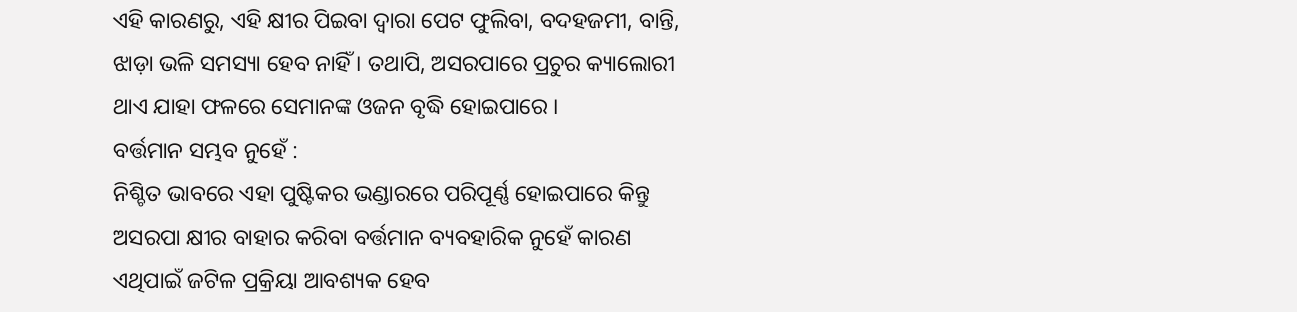ଏହି କାରଣରୁ, ଏହି କ୍ଷୀର ପିଇବା ଦ୍ୱାରା ପେଟ ଫୁଲିବା, ବଦହଜମୀ, ବାନ୍ତି, ଝାଡ଼ା ଭଳି ସମସ୍ୟା ହେବ ନାହିଁ । ତଥାପି, ଅସରପାରେ ପ୍ରଚୁର କ୍ୟାଲୋରୀ ଥାଏ ଯାହା ଫଳରେ ସେମାନଙ୍କ ଓଜନ ବୃଦ୍ଧି ହୋଇପାରେ ।
ବର୍ତ୍ତମାନ ସମ୍ଭବ ନୁହେଁ :
ନିଶ୍ଚିତ ଭାବରେ ଏହା ପୁଷ୍ଟିକର ଭଣ୍ଡାରରେ ପରିପୂର୍ଣ୍ଣ ହୋଇପାରେ କିନ୍ତୁ ଅସରପା କ୍ଷୀର ବାହାର କରିବା ବର୍ତ୍ତମାନ ବ୍ୟବହାରିକ ନୁହେଁ କାରଣ ଏଥିପାଇଁ ଜଟିଳ ପ୍ରକ୍ରିୟା ଆବଶ୍ୟକ ହେବ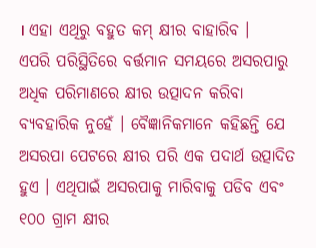। ଏହା ଏଥିରୁ ବହୁତ କମ୍ କ୍ଷୀର ବାହାରିବ ।
ଏପରି ପରିସ୍ଥିତିରେ ବର୍ତ୍ତମାନ ସମୟରେ ଅସରପାରୁ ଅଧିକ ପରିମାଣରେ କ୍ଷୀର ଉତ୍ପାଦନ କରିବା ବ୍ୟବହାରିକ ନୁହେଁ । ବୈଜ୍ଞାନିକମାନେ କହିଛନ୍ତି ଯେ ଅସରପା ପେଟରେ କ୍ଷୀର ପରି ଏକ ପଦାର୍ଥ ଉତ୍ପାଦିତ ହୁଏ । ଏଥିପାଇଁ ଅସରପାକୁ ମାରିବାକୁ ପଡିବ ଏବଂ ୧୦୦ ଗ୍ରାମ କ୍ଷୀର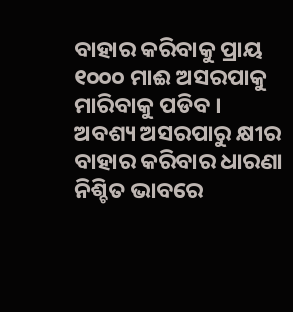ବାହାର କରିବାକୁ ପ୍ରାୟ ୧୦୦୦ ମାଈ ଅସରପାକୁ ମାରିବାକୁ ପଡିବ ।
ଅବଶ୍ୟ ଅସରପାରୁ କ୍ଷୀର ବାହାର କରିବାର ଧାରଣା ନିଶ୍ଚିତ ଭାବରେ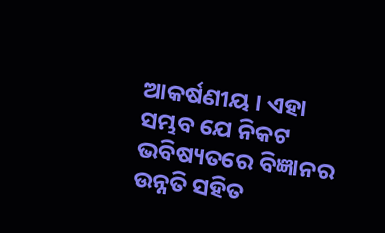ଆକର୍ଷଣୀୟ । ଏହା ସମ୍ଭବ ଯେ ନିକଟ ଭବିଷ୍ୟତରେ ବିଜ୍ଞାନର ଉନ୍ନତି ସହିତ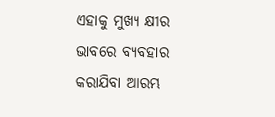ଏହାକୁ ମୁଖ୍ୟ କ୍ଷୀର ଭାବରେ ବ୍ୟବହାର କରାଯିବା ଆରମ୍ଭ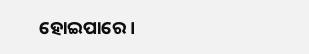ହୋଇପାରେ ।